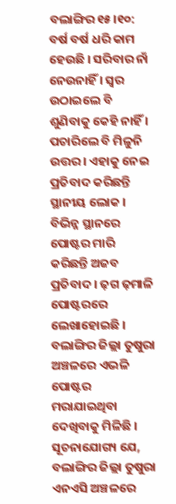ବଲାଙ୍ଗିର ୧୫।୧୦: ବର୍ଷ ବର୍ଷ ଧରି କାମ ହେଉଛି । ସରିବାର ନାଁ ନେଉନାହିଁ । ସ୍ବର ଉଠାଇଲେ ବି ଶୁଣିବାକୁ କେହି ନାହିଁ । ପଚାରିଲେ ବି ମିଳୁନି ଉତ୍ତର । ଏହାକୁ ନେଇ ପ୍ରତିବାଦ କରିଛନ୍ତି ସ୍ଥାନୀୟ ଲୋକ । ବିଭିନ୍ନ ସ୍ଥାନରେ ପୋଷ୍ଟର ମାରି କରିଛନ୍ତି ଅଜବ ପ୍ରତିବାଦ । ଢ଼ଗ ଢ଼ମାଳି ପୋଷ୍ଟରରେ ଲେଖାହୋଇଛି । ବଲାଙ୍ଗିର ଜିଲ୍ଲା ତୁଷୁରା ଅଞ୍ଚଳରେ ଏଭଳି ପୋଷ୍ଟର ମରାଯାଇଥିବା ଦେଖିବାକୁ ମିଳିଛି ।
ସୂଚନାଯୋଗ୍ୟ ଯେ, ବଲାଙ୍ଗିର ଜିଲ୍ଲା ତୁଷୁରା ଏନଏସି ଅଞ୍ଚଳରେ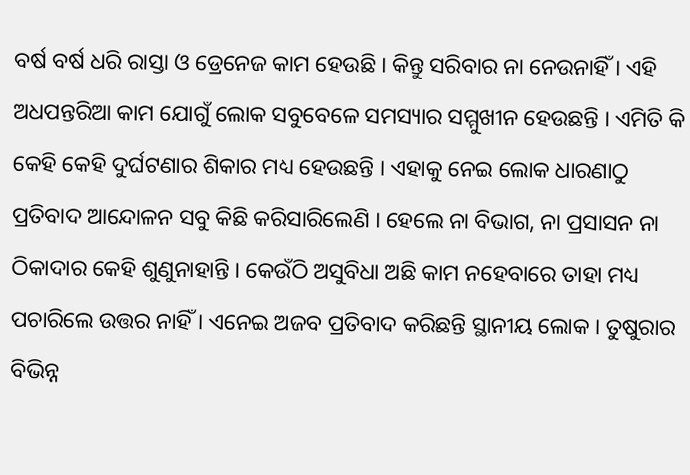ବର୍ଷ ବର୍ଷ ଧରି ରାସ୍ତା ଓ ଡ୍ରେନେଜ କାମ ହେଉଛି । କିନ୍ତୁ ସରିବାର ନା ନେଉନାହିଁ । ଏହି ଅଧପନ୍ତରିଆ କାମ ଯୋଗୁଁ ଲୋକ ସବୁବେଳେ ସମସ୍ୟାର ସମ୍ମୁଖୀନ ହେଉଛନ୍ତି । ଏମିତି କି କେହି କେହି ଦୁର୍ଘଟଣାର ଶିକାର ମଧ୍ୟ ହେଉଛନ୍ତି । ଏହାକୁ ନେଇ ଲୋକ ଧାରଣାଠୁ ପ୍ରତିବାଦ ଆନ୍ଦୋଳନ ସବୁ କିଛି କରିସାରିଲେଣି । ହେଲେ ନା ବିଭାଗ, ନା ପ୍ରସାସନ ନା ଠିକାଦାର କେହି ଶୁଣୁନାହାନ୍ତି । କେଉଁଠି ଅସୁବିଧା ଅଛି କାମ ନହେବାରେ ତାହା ମଧ୍ୟ ପଚାରିଲେ ଉତ୍ତର ନାହିଁ । ଏନେଇ ଅଜବ ପ୍ରତିବାଦ କରିଛନ୍ତି ସ୍ଥାନୀୟ ଲୋକ । ତୁଷୁରାର ବିଭିନ୍ନ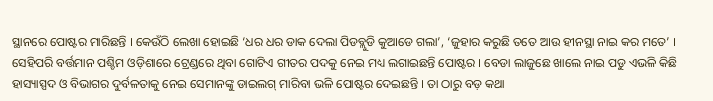ସ୍ଥାନରେ ପୋଷ୍ଟର ମାରିଛନ୍ତି । କେଉଁଠି ଲେଖା ହୋଇଛି ‘ଧର ଧର ଡାକ ଦେଲା ପିଡବ୍ଲୁଡି କୁଆଡେ ଗଲା’, ‘ଜୁହାର କରୁଛି ତତେ ଆଉ ହୀନସ୍ଥା ନାଇ କର ମତେ’ ।
ସେହିପରି ବର୍ତ୍ତମାନ ପଶ୍ଚିମ ଓଡ଼ିଶାରେ ଟ୍ରେଣ୍ଡରେ ଥିବା ଗୋଟିଏ ଗୀତର ପଦକୁ ନେଇ ମଧ୍ୟ ଲଗାଇଛନ୍ତି ପୋଷ୍ଟର । ବେଡା ଲାଜୁଛେ ଖାଲେ ନାଇ ପଡୁ ଏଭଳି କିଛି ହାସ୍ୟାସ୍ପଦ ଓ ବିଭାଗର ଦୁର୍ବଳତାକୁ ନେଇ ସେମାନଙ୍କୁ ଡାଇଲଗ୍ ମାରିବା ଭଳି ପୋଷ୍ଟର ଦେଇଛନ୍ତି । ତା ଠାରୁ ବଡ଼ କଥା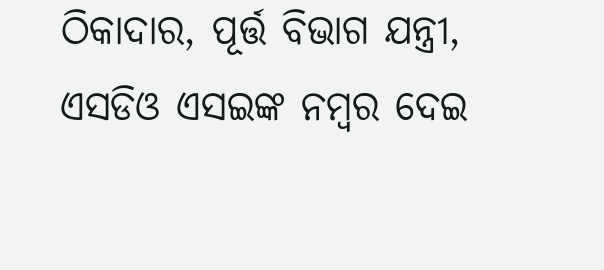ଠିକାଦାର, ପୂର୍ତ୍ତ ବିଭାଗ ଯନ୍ତ୍ରୀ, ଏସଡିଓ ଏସଇଙ୍କ ନମ୍ବର ଦେଇ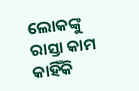ଲୋକଙ୍କୁ ରାସ୍ତା କାମ କାହିଁକି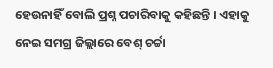ହେଉନାହିଁ ବୋଲି ପ୍ରଶ୍ନ ପଚାରିବାକୁ କହିଛନ୍ତି । ଏହାକୁ ନେଇ ସମଗ୍ର ଜିଲ୍ଲାରେ ବେଶ୍ ଚର୍ଚ୍ଚା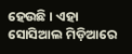ହେଉଛି । ଏହା ସୋସିଆଲ ମିଡ଼ିଆରେ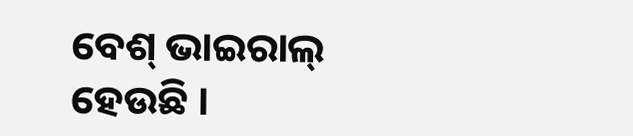ବେଶ୍ ଭାଇରାଲ୍ ହେଉଛି ।